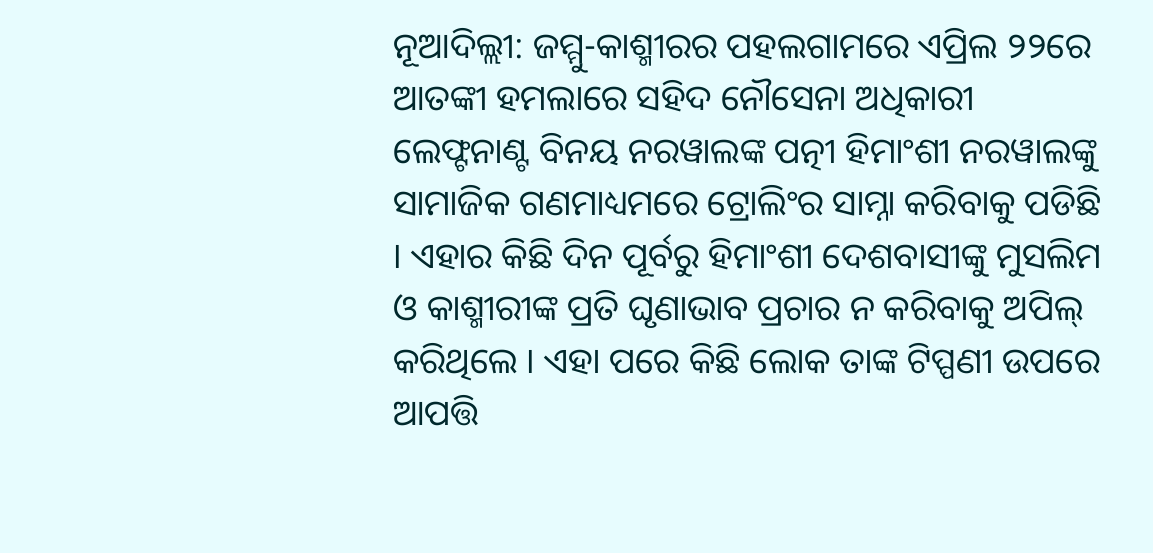ନୂଆଦିଲ୍ଲୀ: ଜମ୍ମୁ-କାଶ୍ମୀରର ପହଲଗାମରେ ଏପ୍ରିଲ ୨୨ରେ ଆତଙ୍କୀ ହମଲାରେ ସହିଦ ନୌସେନା ଅଧିକାରୀ ଲେଫ୍ଟନାଣ୍ଟ ବିନୟ ନରୱାଲଙ୍କ ପତ୍ନୀ ହିମାଂଶୀ ନରୱାଲଙ୍କୁ ସାମାଜିକ ଗଣମାଧ୍ୟମରେ ଟ୍ରୋଲିଂର ସାମ୍ନା କରିବାକୁ ପଡିଛି । ଏହାର କିଛି ଦିନ ପୂର୍ବରୁ ହିମାଂଶୀ ଦେଶବାସୀଙ୍କୁ ମୁସଲିମ ଓ କାଶ୍ମୀରୀଙ୍କ ପ୍ରତି ଘୃଣାଭାବ ପ୍ରଚାର ନ କରିବାକୁ ଅପିଲ୍ କରିଥିଲେ । ଏହା ପରେ କିଛି ଲୋକ ତାଙ୍କ ଟିପ୍ପଣୀ ଉପରେ ଆପତ୍ତି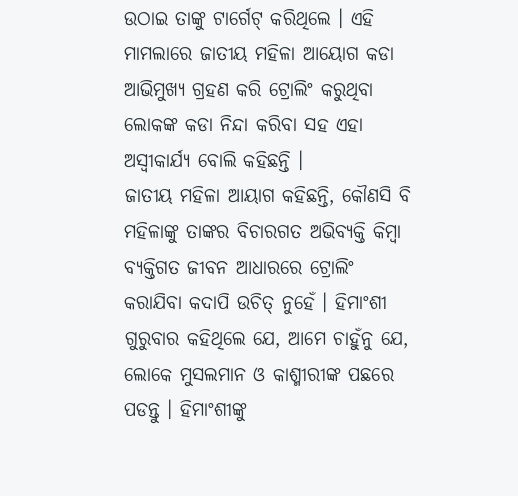ଉଠାଇ ତାଙ୍କୁ ଟାର୍ଗେଟ୍ କରିଥିଲେ । ଏହି ମାମଲାରେ ଜାତୀୟ ମହିଳା ଆୟୋଗ କଡା ଆଭିମୁଖ୍ୟ ଗ୍ରହଣ କରି ଟ୍ରୋଲିଂ କରୁଥିବା ଲୋକଙ୍କ କଡା ନିନ୍ଦା କରିବା ସହ ଏହା ଅସ୍ୱୀକାର୍ଯ୍ୟ ବୋଲି କହିଛନ୍ତି ।
ଜାତୀୟ ମହିଳା ଆୟାଗ କହିଛନ୍ତି, କୌଣସି ବି ମହିଳାଙ୍କୁ ତାଙ୍କର ବିଚାରଗତ ଅଭିବ୍ୟକ୍ତି କିମ୍ବା ବ୍ୟକ୍ତିଗତ ଜୀବନ ଆଧାରରେ ଟ୍ରୋଲିଂ କରାଯିବା କଦାପି ଉଚିତ୍ ନୁହେଁ । ହିମାଂଶୀ ଗୁରୁବାର କହିଥିଲେ ଯେ, ଆମେ ଚାହୁଁନୁ ଯେ, ଲୋକେ ମୁସଲମାନ ଓ କାଶ୍ମୀରୀଙ୍କ ପଛରେ ପଡନ୍ତୁ । ହିମାଂଶୀଙ୍କୁ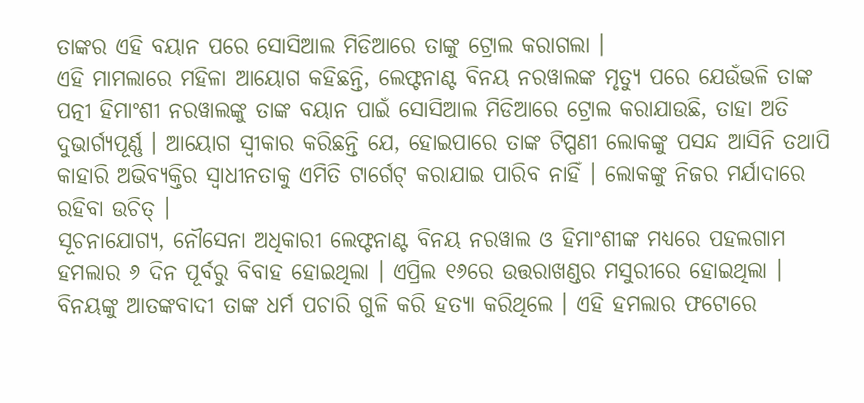ତାଙ୍କର ଏହି ବୟାନ ପରେ ସୋସିଆଲ ମିଡିଆରେ ତାଙ୍କୁ ଟ୍ରୋଲ କରାଗଲା ।
ଏହି ମାମଲାରେ ମହିଳା ଆୟୋଗ କହିଛନ୍ତି, ଲେଫ୍ଟନାଣ୍ଟ ବିନୟ ନରୱାଲଙ୍କ ମୃତ୍ୟୁ ପରେ ଯେଉଁଭଳି ତାଙ୍କ ପତ୍ନୀ ହିମାଂଶୀ ନରୱାଲଙ୍କୁ ତାଙ୍କ ବୟାନ ପାଇଁ ସୋସିଆଲ ମିଡିଆରେ ଟ୍ରୋଲ କରାଯାଉଛି, ତାହା ଅତି ଦୁଭାର୍ଗ୍ୟପୂର୍ଣ୍ଣ । ଆୟୋଗ ସ୍ୱୀକାର କରିଛନ୍ତି ଯେ, ହୋଇପାରେ ତାଙ୍କ ଟିପ୍ପଣୀ ଲୋକଙ୍କୁ ପସନ୍ଦ ଆସିନି ତଥାପି କାହାରି ଅଭିବ୍ୟକ୍ତିର ସ୍ୱାଧୀନତାକୁ ଏମିତି ଟାର୍ଗେଟ୍ କରାଯାଇ ପାରିବ ନାହିଁ । ଲୋକଙ୍କୁ ନିଜର ମର୍ଯାଦାରେ ରହିବା ଉଚିତ୍ ।
ସୂଚନାଯୋଗ୍ୟ, ନୌସେନା ଅଧିକାରୀ ଲେଫ୍ଟନାଣ୍ଟ ବିନୟ ନରୱାଲ ଓ ହିମାଂଶୀଙ୍କ ମଧ୍ୟରେ ପହଲଗାମ ହମଲାର ୬ ଦିନ ପୂର୍ବରୁ ବିବାହ ହୋଇଥିଲା । ଏପ୍ରିଲ ୧୬ରେ ଉତ୍ତରାଖଣ୍ଡର ମସୁରୀରେ ହୋଇଥିଲା । ବିନୟଙ୍କୁ ଆତଙ୍କବାଦୀ ତାଙ୍କ ଧର୍ମ ପଚାରି ଗୁଳି କରି ହତ୍ୟା କରିଥିଲେ । ଏହି ହମଲାର ଫଟୋରେ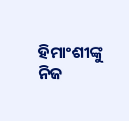ହିମାଂଶୀଙ୍କୁ ନିଜ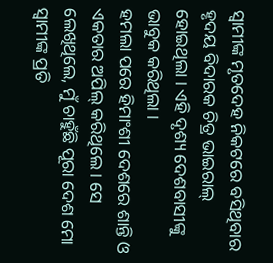ସ୍ୱାମୀଙ୍କ ମୃତଦେହ ନିକଟରେ ବସିଥିବାର ହୃଦୟ ବିଦାରକ ଚିତ୍ର ଭାଇରାଲ୍ ହୋଇଥିଲା । ଏହି ଦୃଶ୍ୟ ଦେଶବାସୀଙ୍କୁ ଭାବୁକ କରିଥିଲା ।
ହମଲା ପରେ ହିମାଂଶୀ ଦେଶରେ ଶାନ୍ତି ଓ ଏକତାର ଅପିଲ୍ କରିଥିଲେ । ସେ ଲେଖିଥିଲେ, ମୁଁ ଚାହୁଁଛି ପୂରା ଦେଶ ମୋ ସ୍ୱାମୀଙ୍କ ପ୍ରତି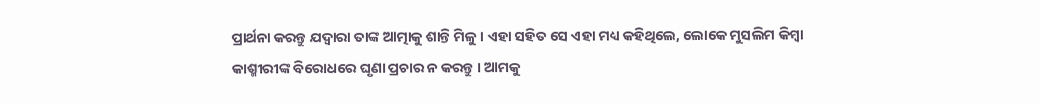ପ୍ରାର୍ଥନା କରନ୍ତୁ ଯଦ୍ୱାରା ତାଙ୍କ ଆତ୍ମାକୁ ଶାନ୍ତି ମିଳୁ । ଏହା ସହିତ ସେ ଏହା ମଧ୍ୟ କହିଥିଲେ, ଲୋକେ ମୁସଲିମ କିମ୍ବା କାଶ୍ମୀରୀଙ୍କ ବିରୋଧରେ ଘୃଣା ପ୍ରଚାର ନ କରନ୍ତୁ । ଆମକୁ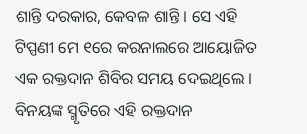ଶାନ୍ତି ଦରକାର, କେବଳ ଶାନ୍ତି । ସେ ଏହି ଟିପ୍ପଣୀ ମେ ୧ରେ କରନାଲରେ ଆୟୋଜିତ ଏକ ରକ୍ତଦାନ ଶିବିର ସମୟ ଦେଇଥିଲେ । ବିନୟଙ୍କ ସ୍ମୃତିରେ ଏହି ରକ୍ତଦାନ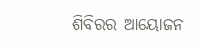ଶିବିରର ଆୟୋଜନ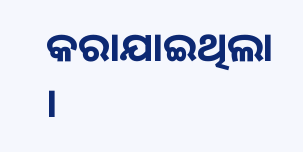କରାଯାଇଥିଲା ।